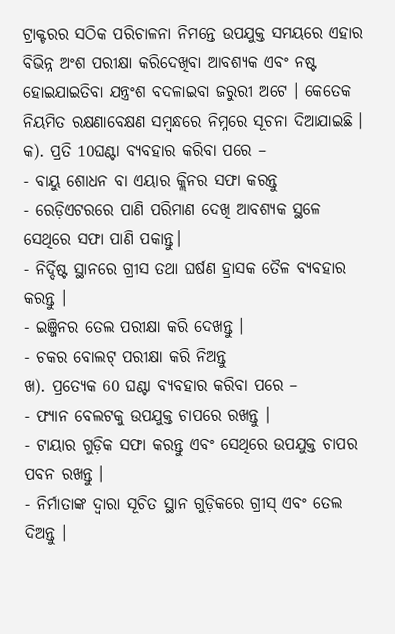ଟ୍ରାକ୍ଟରର ସଠିକ ପରିଚାଳନା ନିମନ୍ତେ ଉପଯୁକ୍ତ ସମୟରେ ଏହାର ବିଭିନ୍ନ ଅଂଶ ପରୀକ୍ଷା କରିଦେଖିବା ଆବଶ୍ୟକ ଏବଂ ନଷ୍ଟ ହୋଇଯାଇତିବା ଯନ୍ତ୍ରଂଶ ବଦଳାଇବା ଜରୁରୀ ଅଟେ । କେତେକ ନିୟମିତ ରକ୍ଷଣାବେକ୍ଷଣ ସମ୍ବନ୍ଧରେ ନିମ୍ନରେ ସୂଚନା ଦିଆଯାଇଛି ।
କ). ପ୍ରତି 10ଘଣ୍ଟା ବ୍ୟବହାର କରିବା ପରେ –
- ବାୟୁ ଶୋଧନ ବା ଏୟାର କ୍ଲିନର ସଫା କରନ୍ତୁ
- ରେଡ଼ିଏଟରରେ ପାଣି ପରିମାଣ ଦେଖି ଆବଶ୍ୟକ ସ୍ଥଳେ ସେଥିରେ ସଫା ପାଣି ପକାନ୍ତୁ।
- ନିର୍ଦ୍ଦିଷ୍ଟ ସ୍ଥାନରେ ଗ୍ରୀସ ତଥା ଘର୍ଷଣ ହ୍ରାସକ ତୈଳ ବ୍ୟବହାର କରନ୍ତୁ ।
- ଇଞ୍ଜିନର ତେଲ ପରୀକ୍ଷା କରି ଦେଖନ୍ତୁ ।
- ଚକର ବୋଲଟ୍ ପରୀକ୍ଷା କରି ନିଅନ୍ତୁ
ଖ). ପ୍ରତ୍ୟେକ 60 ଘଣ୍ଟା ବ୍ୟବହାର କରିବା ପରେ –
- ଫ୍ୟାନ ବେଲଟକୁ ଉପଯୁକ୍ତ ଚାପରେ ରଖନ୍ତୁ ।
- ଟାୟାର ଗୁଡ଼ିକ ସଫା କରନ୍ତୁ ଏବଂ ସେଥିରେ ଉପଯୁକ୍ତ ଚାପର ପବନ ରଖନ୍ତୁ ।
- ନିର୍ମାତାଙ୍କ ଦ୍ୱାରା ସୂଚିତ ସ୍ଥାନ ଗୁଡ଼ିକରେ ଗ୍ରୀସ୍ ଏବଂ ତେଲ ଦିଅନ୍ତୁ ।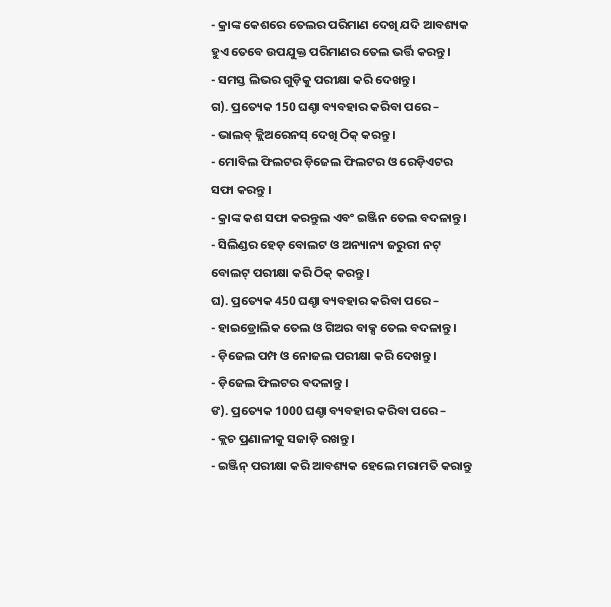- କ୍ରାଙ୍କ କେଶରେ ତେଲର ପରିମାଣ ଦେଖି ଯଦି ଆବଶ୍ୟକ ହୁଏ ତେବେ ଉପଯୁକ୍ତ ପରିମାଣର ତେଲ ଭର୍ତ୍ତି କରନ୍ତୁ ।
- ସମସ୍ତ ଲିଭର ଗୁଡ଼ିକୁ ପରୀକ୍ଷା କରି ଦେଖନ୍ତୁ ।
ଗ). ପ୍ରତ୍ୟେକ 150 ଘଣ୍ଚା ବ୍ୟବହାର କରିବା ପରେ –
- ଭାଲବ୍ କ୍ଲିଅରେନସ୍ ଦେଖି ଠିକ୍ କରନ୍ତୁ ।
- ମୋବିଲ ଫିଲଟର ଡ଼ିଜେଲ ଫିଲଟର ଓ ରେଡ଼ିଏଟର ସଫା କରନ୍ତୁ ।
- କ୍ରାଙ୍କ କଶ ସଫା କରନ୍ତୁଲ ଏବଂ ଇଞ୍ଜିନ ତେଲ ବଦଳାନ୍ତୁ ।
- ସିଲିଣ୍ଡର ହେଡ଼ ବୋଲଟ ଓ ଅନ୍ୟାନ୍ୟ ଜରୁରୀ ନଟ୍ ବୋଲଟ୍ ପରୀକ୍ଷା କରି ଠିକ୍ କରନ୍ତୁ ।
ଘ). ପ୍ରତ୍ୟେକ 450 ଘଣ୍ଚା ବ୍ୟବହାର କରିବା ପରେ –
- ହାଇଡ୍ରୋଲିକ ତେଲ ଓ ଗିଅର ବାକ୍ସ ତେଲ ବଦଳାନ୍ତୁ ।
- ଡ଼ିଜେଲ ପମ୍ପ ଓ ନୋଜଲ ପରୀକ୍ଷା କରି ଦେଖନ୍ତୁ ।
- ଡ଼ିଜେଲ ଫିଲଟର ବଦଳାନ୍ତୁ ।
ଙ). ପ୍ରତ୍ୟେକ 1000 ଘଣ୍ଚା ବ୍ୟବହାର କରିବା ପରେ –
- କ୍ଲଚ ପ୍ରଣାଳୀକୁ ସଜାଡ଼ି ରଖନ୍ତୁ ।
- ଇଞ୍ଜିନ୍ ପରୀକ୍ଷା କରି ଆବଶ୍ୟକ ହେଲେ ମରାମତି କରାନ୍ତୁ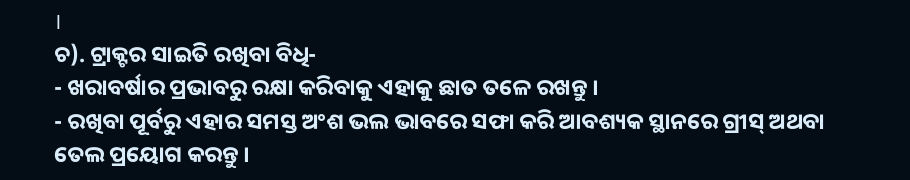।
ଚ). ଟ୍ରାକ୍ଟର ସାଇତି ରଖିବା ବିଧି-
- ଖରାବର୍ଷାର ପ୍ରଭାବରୁ ରକ୍ଷା କରିବାକୁ ଏହାକୁ ଛାତ ତଳେ ରଖନ୍ତୁ ।
- ରଖିବା ପୂର୍ବରୁ ଏହାର ସମସ୍ତ ଅଂଶ ଭଲ ଭାବରେ ସଫା କରି ଆବଶ୍ୟକ ସ୍ଥାନରେ ଗ୍ରୀସ୍ ଅଥବା ତେଲ ପ୍ରୟୋଗ କରନ୍ତୁ ।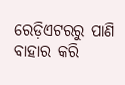ରେଡ଼ିଏଟରରୁ ପାଣି ବାହାର କରି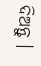ଦିଅନ୍ତୁ ।